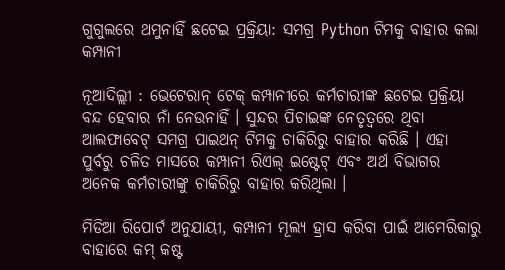ଗୁଗୁଲରେ ଥମୁନାହିଁ ଛଟେଇ ପ୍ରକ୍ରିୟା: ସମଗ୍ର Python ଟିମକୁ ବାହାର କଲା କମ୍ପାନୀ

ନୂଆଦିଲ୍ଲୀ : ଭେଟେରାନ୍ ଟେକ୍ କମ୍ପାନୀରେ କର୍ମଚାରୀଙ୍କ ଛଟେଇ ପ୍ରକ୍ରିୟା ବନ୍ଦ ହେବାର ନାଁ ନେଉନାହିଁ । ସୁନ୍ଦର ପିଚାଇଙ୍କ ନେତୃତ୍ୱରେ ଥିବା ଆଲଫାବେଟ୍ ସମଗ୍ର ପାଇଥନ୍ ଟିମକୁ ଚାକିରିରୁ ବାହାର କରିଛି । ଏହା ପୁର୍ବରୁ ଚଳିତ ମାସରେ କମ୍ପାନୀ ରିଏଲ୍ ଇଷ୍ଟେଟ୍ ଏବଂ ଅର୍ଥ ବିଭାଗର ଅନେକ କର୍ମଚାରୀଙ୍କୁ ଚାକିରିରୁ ବାହାର କରିଥିଲା ।

ମିଡିଆ ରିପୋର୍ଟ ଅନୁଯାୟୀ, କମ୍ପାନୀ ମୂଲ୍ୟ ହ୍ରାସ କରିବା ପାଇଁ ଆମେରିକାରୁ ବାହାରେ କମ୍ କଷ୍ଟ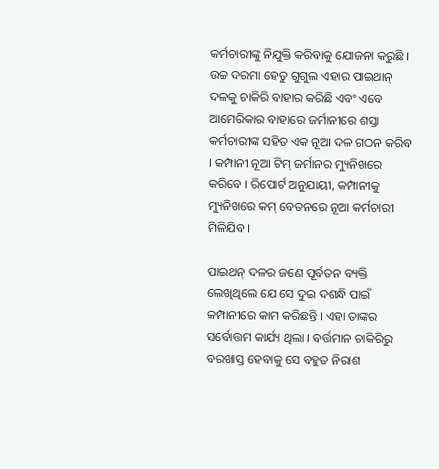କର୍ମଚାରୀଙ୍କୁ ନିଯୁକ୍ତି କରିବାକୁ ଯୋଜନା କରୁଛି । ଉଚ୍ଚ ଦରମା ହେତୁ ଗୁଗୁଲ ଏହାର ପାଇଥାନ୍ ଦଳକୁ ଚାକିରି ବାହାର କରିଛି ଏବଂ ଏବେ ଆମେରିକାର ବାହାରେ ଜର୍ମାନୀରେ ଶସ୍ତା କର୍ମଚାରୀଙ୍କ ସହିତ ଏକ ନୂଆ ଦଳ ଗଠନ କରିବ । କମ୍ପାନୀ ନୂଆ ଟିମ୍ ଜର୍ମାନର ମ୍ୟୁନିଖରେ କରିବେ । ରିପୋର୍ଟ ଅନୁଯାୟୀ, କମ୍ପାନୀକୁ ମ୍ୟୁନିଖରେ କମ୍ ବେତନରେ ନୂଆ କର୍ମଚାରୀ ମିଳିଯିବ ।

ପାଇଥନ୍ ଦଳର ଜଣେ ପୂର୍ବତନ ବ୍ୟକ୍ତି ଲେଖିଥିଲେ ଯେ ସେ ଦୁଇ ଦଶନ୍ଧି ପାଇଁ କମ୍ପାନୀରେ କାମ କରିଛନ୍ତି । ଏହା ତାଙ୍କର ସର୍ବୋତ୍ତମ କାର୍ଯ୍ୟ ଥିଲା । ବର୍ତ୍ତମାନ ଚାକିରିରୁ ବରଖାସ୍ତ ହେବାକୁ ସେ ବହୁତ ନିରାଶ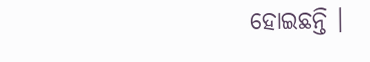ହୋଇଛନ୍ତି ।